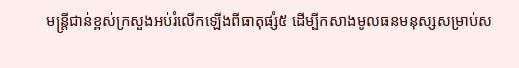មន្ត្រីជាន់ខ្ពស់ក្រសួងអប់រំលើកឡើងពីធាតុផ្សំ៥ ដើម្បីកសាងមូលធនមនុស្សសម្រាប់ស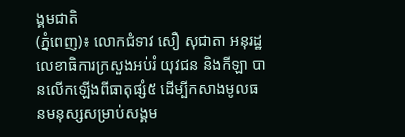ង្គមជាតិ
(ភ្នំពេញ)៖ លោកជំទាវ សឿ សុជាតា អនុរដ្ឋលេខាធិការក្រសួងអប់រំ យុវជន និងកីឡា បានលើកឡើងពីធាតុផ្សំ៥ ដើម្បីកសាងមូលធនមនុស្សសម្រាប់សង្គម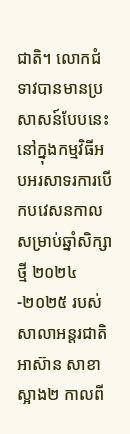ជាតិ។ លោកជំទាវបានមានប្រសាសន៍បែបនេះ នៅក្នុងកម្មវិធីអបអរសាទរការបើកបវេសនកាល សម្រាប់ឆ្នាំសិក្សាថ្មី ២០២៤-២០២៥ របស់សាលាអន្តរជាតិ អាស៊ាន សាខាស្អាង២ កាលពី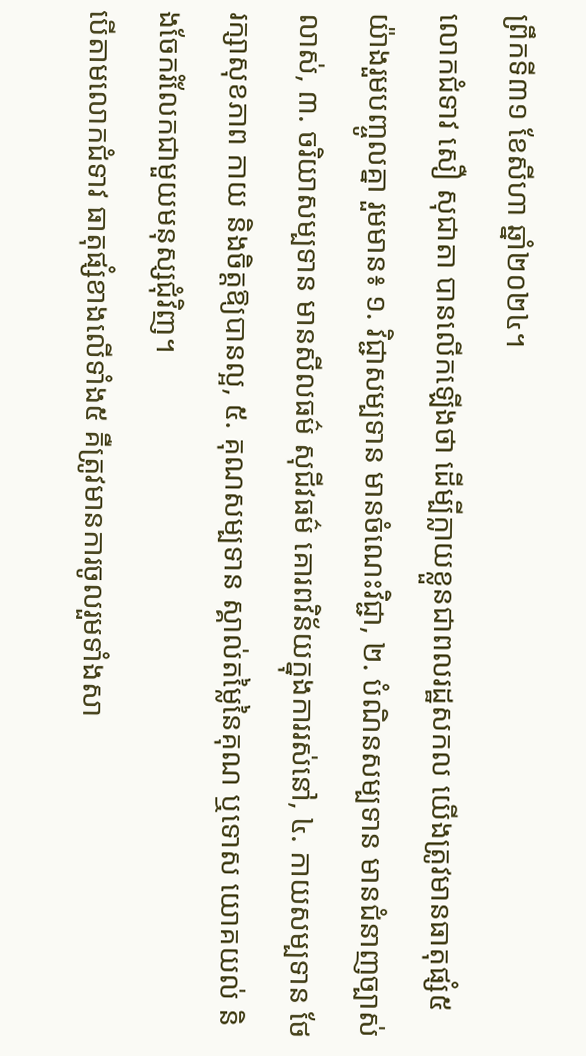ព្រឹកទី៣១ ខែសីហា ឆ្នាំ២០២៤។
លោកជំទាវ សឿ សុជាតា បានលើកឡើងថា ដើម្បីក្លាយខ្លួនជាពលរដ្ឋសកល យើងត្រូវមានធាតុផ្សំ៥យ៉ាងរួមបញ្ចូលគ្នា រួមមាន៖ ១. វិជ្ជាសម្បទាន មានចំណេះវិជ្ជា, ២. បំណិនសម្បទាន មានជំនាញច្បាស់លាស់, ៣. ចរិយាសម្បទាន មានសីលធម៌ សុជីវធម៌ គោរពវិន័យក្នុងការរស់នៅ, ៤. កាយសម្បទាន ថែរក្សាសុខភាព កាយ និងចិត្តឱ្យបានល្អ, ៥. គុណសម្បទាន ស្គាល់តម្លៃនៃគុណ ឬទោស យោគយល់ និងចែករំលែកជាមួយមនុស្សជុំវិញ។
បើតាមលោកជំទាវ ធាតុផ្សំខាងលើទាំង៥ គឺត្រូវមានការចូលរួមទាំងសា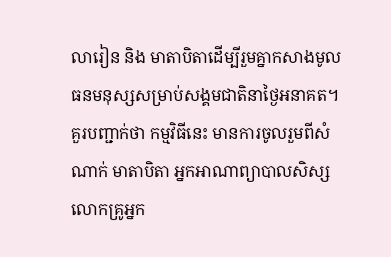លារៀន និង មាតាបិតាដើម្បីរួមគ្នាកសាងមូលធនមនុស្សសម្រាប់សង្គមជាតិនាថ្ងៃអនាគត។
គួរបញ្ជាក់ថា កម្មវិធីនេះ មានការចូលរួមពីសំណាក់ មាតាបិតា អ្នកអាណាព្យាបាលសិស្ស លោកគ្រូអ្នក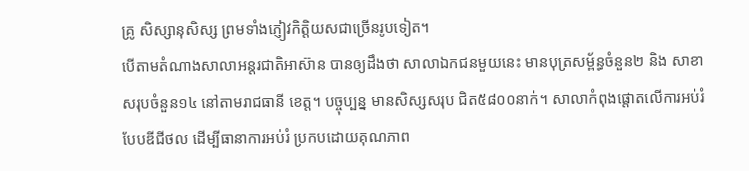គ្រូ សិស្សានុសិស្ស ព្រមទាំងភ្ញៀវកិត្តិយសជាច្រើនរូបទៀត។
បើតាមតំណាងសាលាអន្តរជាតិអាស៊ាន បានឲ្យដឹងថា សាលាឯកជនមួយនេះ មានបុត្រសម្ព័ន្ធចំនួន២ និង សាខាសរុបចំនួន១៤ នៅតាមរាជធានី ខេត្ត។ បច្ចុប្បន្ន មានសិស្សសរុប ជិត៥៨០០នាក់។ សាលាកំពុងផ្តោតលើការអប់រំបែបឌីជីថល ដើម្បីធានាការអប់រំ ប្រកបដោយគុណភាព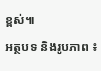ខ្ពស់៕
អត្ថបទ និងរូបភាព ៖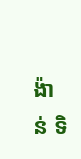ង៉ាន់ ទិ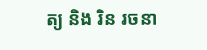ត្យ និង រិន រចនា